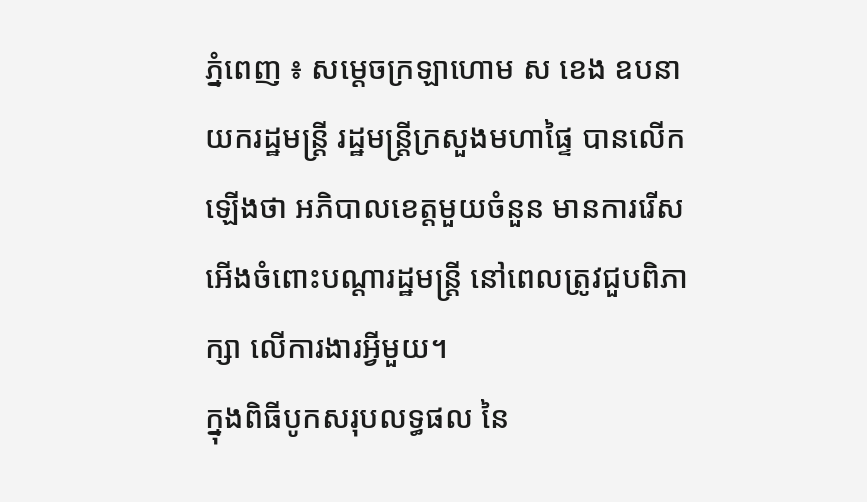ភ្នំពេញ ៖ សម្ដេចក្រឡាហោម ស ខេង ឧបនាយករដ្ឋមន្ដ្រី រដ្ឋមន្ដ្រីក្រសួងមហាផ្ទៃ បានលើកឡើងថា អភិបាលខេត្តមួយចំនួន មានការរើសអើងចំពោះបណ្តារដ្ឋមន្ដ្រី នៅពេលត្រូវជួបពិភាក្សា លើការងារអ្វីមួយ។
ក្នុងពិធីបូកសរុបលទ្ធផល នៃ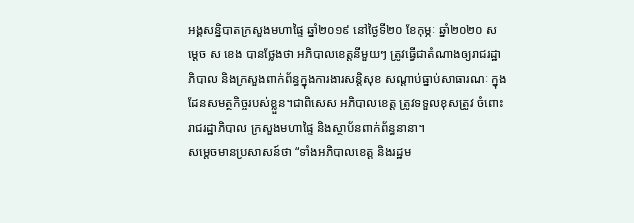អង្គសន្និបាតក្រសួងមហាផ្ទៃ ឆ្នាំ២០១៩ នៅថ្ងៃទី២០ ខែកុម្ភៈ ឆ្នាំ២០២០ សម្ដេច ស ខេង បានថ្លែងថា អភិបាលខេត្តនីមួយៗ ត្រូវធ្វើជាតំណាងឲ្យរាជរដ្ឋាភិបាល និងក្រសួងពាក់ព័ន្ធក្នុងការងារសន្ដិសុខ សណ្ដាប់ធ្នាប់សាធារណៈ ក្នុងដែនសមត្ថកិច្ចរបស់ខ្លួន។ជាពិសេស អភិបាលខេត្ត ត្រូវទទួលខុសត្រូវ ចំពោះរាជរដ្ឋាភិបាល ក្រសួងមហាផ្ទៃ និងស្ថាប័នពាក់ព័ន្ធនានា។
សម្ដេចមានប្រសាសន៍ថា “ទាំងអភិបាលខេត្ត និងរដ្ឋម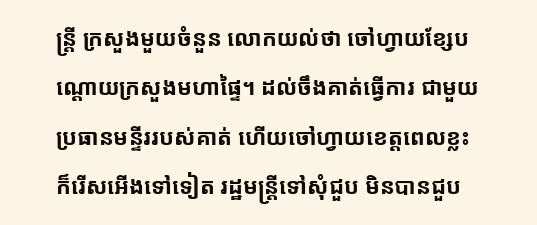ន្ដ្រី ក្រសួងមួយចំនួន លោកយល់ថា ចៅហ្វាយខ្សែបណ្ដោយក្រសួងមហាផ្ទៃ។ ដល់ចឹងគាត់ធ្វើការ ជាមួយប្រធានមន្ទីររបស់គាត់ ហើយចៅហ្វាយខេត្តពេលខ្លះ ក៏រើសអើងទៅទៀត រដ្ឋមន្ដ្រីទៅសុំជួប មិនបានជួប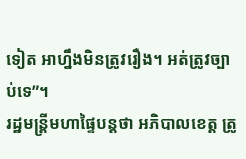ទៀត អាហ្នឹងមិនត្រូវរឿង។ អត់ត្រូវច្បាប់ទេ”។
រដ្ឋមន្រ្តីមហាផ្ទៃបន្តថា អភិបាលខេត្ត ត្រូ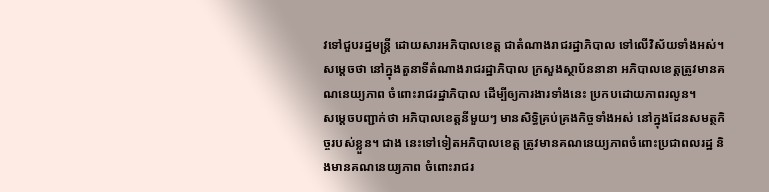វទៅជួបរដ្ឋមន្ដ្រី ដោយសារអភិបាលខេត្ត ជាតំណាងរាជរដ្ឋាភិបាល ទៅលើវិស័យទាំងអស់។សម្ដេចថា នៅក្នុងតួនាទីតំណាងរាជរដ្ឋាភិបាល ក្រសួងស្ថាប័ននានា អភិបាលខេត្តត្រូវមានគណនេយ្យភាព ចំពោះរាជរដ្ឋាភិបាល ដើម្បីឲ្យការងារទាំងនេះ ប្រកបដោយភាពរលូន។
សម្ដេចបញ្ជាក់ថា អភិបាលខេត្តនីមួយៗ មានសិទ្ធិគ្រប់គ្រងកិច្ចទាំងអស់ នៅក្នុងដែនសមត្ថកិច្ចរបស់ខ្លួន។ ជាង នេះទៅទៀតអភិបាលខេត្ត ត្រូវមានគណនេយ្យភាពចំពោះប្រជាពលរដ្ឋ និងមានគណនេយ្យភាព ចំពោះរាជរ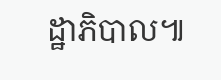ដ្ឋាភិបាល៕